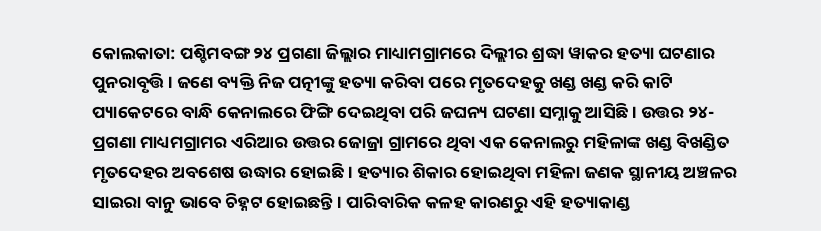କୋଲକାତା: ପଶ୍ଚିମବଙ୍ଗ ୨୪ ପ୍ରଗଣା ଜିଲ୍ଲାର ମାଧ୍ୟାମଗ୍ରାମରେ ଦିଲ୍ଲୀର ଶ୍ରଦ୍ଧା ୱାକର ହତ୍ୟା ଘଟଣାର ପୁନରାବୃତ୍ତି । ଜଣେ ବ୍ୟକ୍ତି ନିଜ ପତ୍ନୀଙ୍କୁ ହତ୍ୟା କରିବା ପରେ ମୃତଦେହକୁ ଖଣ୍ଡ ଖଣ୍ଡ କରି କାଟି ପ୍ୟାକେଟରେ ବାନ୍ଧି କେନାଲରେ ଫିଙ୍ଗି ଦେଇଥିବା ପରି ଜଘନ୍ୟ ଘଟଣା ସମ୍ନାକୁ ଆସିଛି । ଉତ୍ତର ୨୪-ପ୍ରଗଣା ମାଧ୍ୟମଗ୍ରାମର ଏରିଆର ଉତ୍ତର ଜୋଜ୍ରା ଗ୍ରାମରେ ଥିବା ଏକ କେନାଲରୁ ମହିଳାଙ୍କ ଖଣ୍ଡ ବିଖଣ୍ଡିତ ମୃତଦେହର ଅବଶେଷ ଉଦ୍ଧାର ହୋଇଛି । ହତ୍ୟାର ଶିକାର ହୋଇଥିବା ମହିଳା ଜଣକ ସ୍ଥାନୀୟ ଅଞ୍ଚଳର ସାଇରା ବାନୁ ଭାବେ ଚିହ୍ନଟ ହୋଇଛନ୍ତି । ପାରିବାରିକ କଳହ କାରଣରୁ ଏହି ହତ୍ୟାକାଣ୍ଡ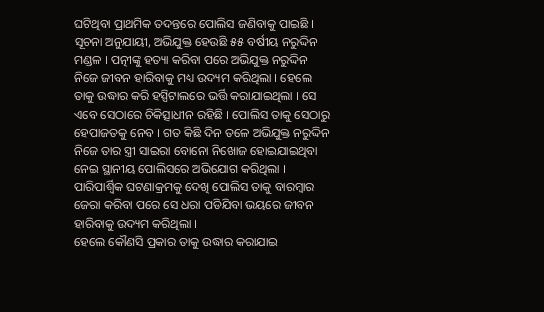ଘଟିଥିବା ପ୍ରାଥମିକ ତଦନ୍ତରେ ପୋଲିସ ଜଣିବାକୁ ପାଇଛି ।
ସୂଚନା ଅନୁଯାୟୀ, ଅଭିଯୁକ୍ତ ହେଉଛି ୫୫ ବର୍ଷୀୟ ନରୁଦ୍ଦିନ ମଣ୍ଡଳ । ପତ୍ନୀଙ୍କୁ ହତ୍ୟା କରିବା ପରେ ଅଭିଯୁକ୍ତ ନରୁଦ୍ଦିନ ନିଜେ ଜୀବନ ହାରିବାକୁ ମଧ୍ୟ ଉଦ୍ୟମ କରିଥିଲା । ହେଲେ ତାକୁ ଉଦ୍ଧାର କରି ହସ୍ପିଟାଲରେ ଭର୍ତ୍ତି କରାଯାଇଥିଲା । ସେ ଏବେ ସେଠାରେ ଚିକିତ୍ସାଧୀନ ରହିଛି । ପୋଲିସ ତାକୁ ସେଠାରୁ ହେପାଜତକୁ ନେବ । ଗତ କିଛି ଦିନ ତଳେ ଅଭିଯୁକ୍ତ ନରୁଦ୍ଦିନ ନିଜେ ତାର ସ୍ତ୍ରୀ ସାଇରା ବୋନୋ ନିଖୋଜ ହୋଇଯାଇଥିବା ନେଇ ସ୍ଥାନୀୟ ପୋଲିସରେ ଅଭିଯୋଗ କରିଥିଲା । ପାରିପାର୍ଶ୍ୱିକ ଘଟଣାକ୍ରମକୁ ଦେଖି ପୋଲିସ ତାକୁ ବାରମ୍ବାର ଜେରା କରିବା ପରେ ସେ ଧରା ପଡିଯିବା ଭୟରେ ଜୀବନ ହାରିବାକୁ ଉଦ୍ୟମ କରିଥିଲା ।
ହେଲେ କୌଣସି ପ୍ରକାର ତାକୁ ଉଦ୍ଧାର କରାଯାଇ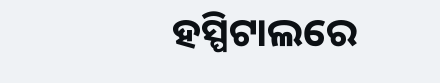ହସ୍ପିଟାଲରେ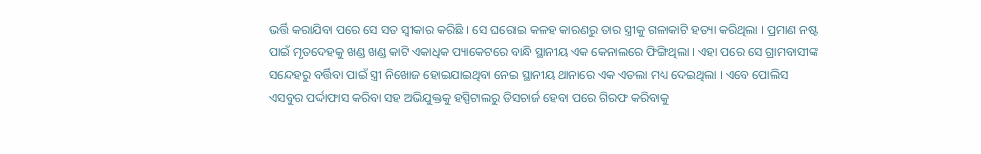ଭର୍ତ୍ତି କରାଯିବା ପରେ ସେ ସତ ସ୍ୱୀକାର କରିଛି । ସେ ଘରୋଇ କଳହ କାରଣରୁ ତାର ସ୍ତ୍ରୀକୁ ଗଳାକାଟି ହତ୍ୟା କରିଥିଲା । ପ୍ରମାଣ ନଷ୍ଟ ପାଇଁ ମୃତଦେହକୁ ଖଣ୍ଡ ଖଣ୍ଡ କାଟି ଏକାଧିକ ପ୍ୟାକେଟରେ ବାନ୍ଧି ସ୍ଥାନୀୟ ଏକ କେନାଲରେ ଫିଙ୍ଗିଥିଲା । ଏହା ପରେ ସେ ଗ୍ରାମବାସୀଙ୍କ ସନ୍ଦେହରୁ ବର୍ତ୍ତିବା ପାଇଁ ସ୍ତ୍ରୀ ନିଖୋଜ ହୋଇଯାଇଥିବା ନେଇ ସ୍ଥାନୀୟ ଥାନାରେ ଏକ ଏତଲା ମଧ୍ୟ ଦେଇଥିଲା । ଏବେ ପୋଲିସ ଏସବୁର ପର୍ଦ୍ଦାଫାସ କରିବା ସହ ଅଭିଯୁକ୍ତକୁ ହସ୍ପିଟାଲରୁ ଡିସଚାର୍ଜ ହେବା ପରେ ଗିରଫ କରିବାକୁ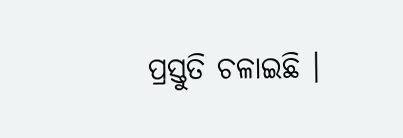ପ୍ରସ୍ତୁତି ଚଳାଇଛି ।